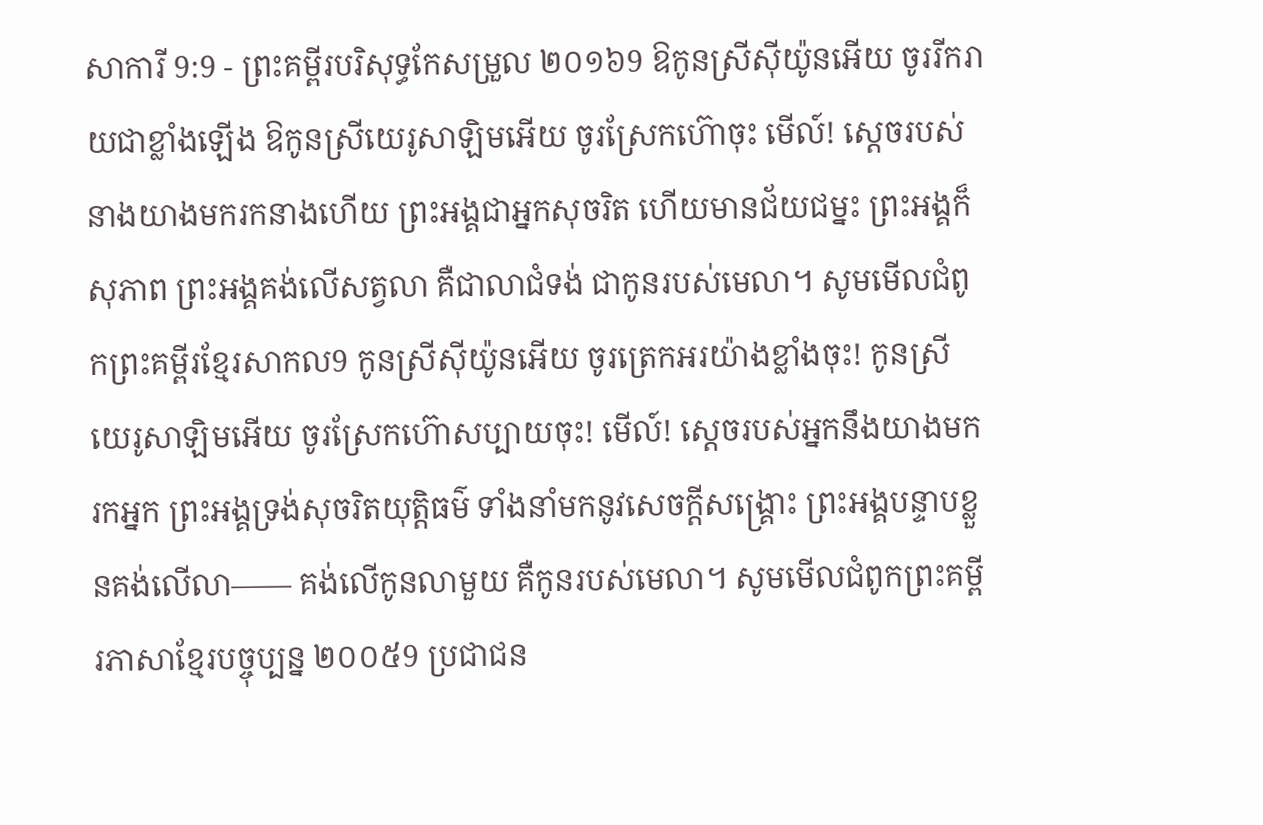សាការី 9:9 - ព្រះគម្ពីរបរិសុទ្ធកែសម្រួល ២០១៦9 ឱកូនស្រីស៊ីយ៉ូនអើយ ចូររីករាយជាខ្លាំងឡើង ឱកូនស្រីយេរូសាឡិមអើយ ចូរស្រែកហ៊ោចុះ មើល៍! ស្តេចរបស់នាងយាងមករកនាងហើយ ព្រះអង្គជាអ្នកសុចរិត ហើយមានជ័យជម្នះ ព្រះអង្គក៏សុភាព ព្រះអង្គគង់លើសត្វលា គឺជាលាជំទង់ ជាកូនរបស់មេលា។ សូមមើលជំពូកព្រះគម្ពីរខ្មែរសាកល9 កូនស្រីស៊ីយ៉ូនអើយ ចូរត្រេកអរយ៉ាងខ្លាំងចុះ! កូនស្រីយេរូសាឡិមអើយ ចូរស្រែកហ៊ោសប្បាយចុះ! មើល៍! ស្ដេចរបស់អ្នកនឹងយាងមករកអ្នក ព្រះអង្គទ្រង់សុចរិតយុត្តិធម៌ ទាំងនាំមកនូវសេចក្ដីសង្គ្រោះ ព្រះអង្គបន្ទាបខ្លួនគង់លើលា—— គង់លើកូនលាមួយ គឺកូនរបស់មេលា។ សូមមើលជំពូកព្រះគម្ពីរភាសាខ្មែរបច្ចុប្បន្ន ២០០៥9 ប្រជាជន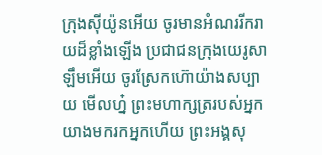ក្រុងស៊ីយ៉ូនអើយ ចូរមានអំណររីករាយដ៏ខ្លាំងឡើង ប្រជាជនក្រុងយេរូសាឡឹមអើយ ចូរស្រែកហ៊ោយ៉ាងសប្បាយ មើលហ្ន៎ ព្រះមហាក្សត្ររបស់អ្នក យាងមករកអ្នកហើយ ព្រះអង្គសុ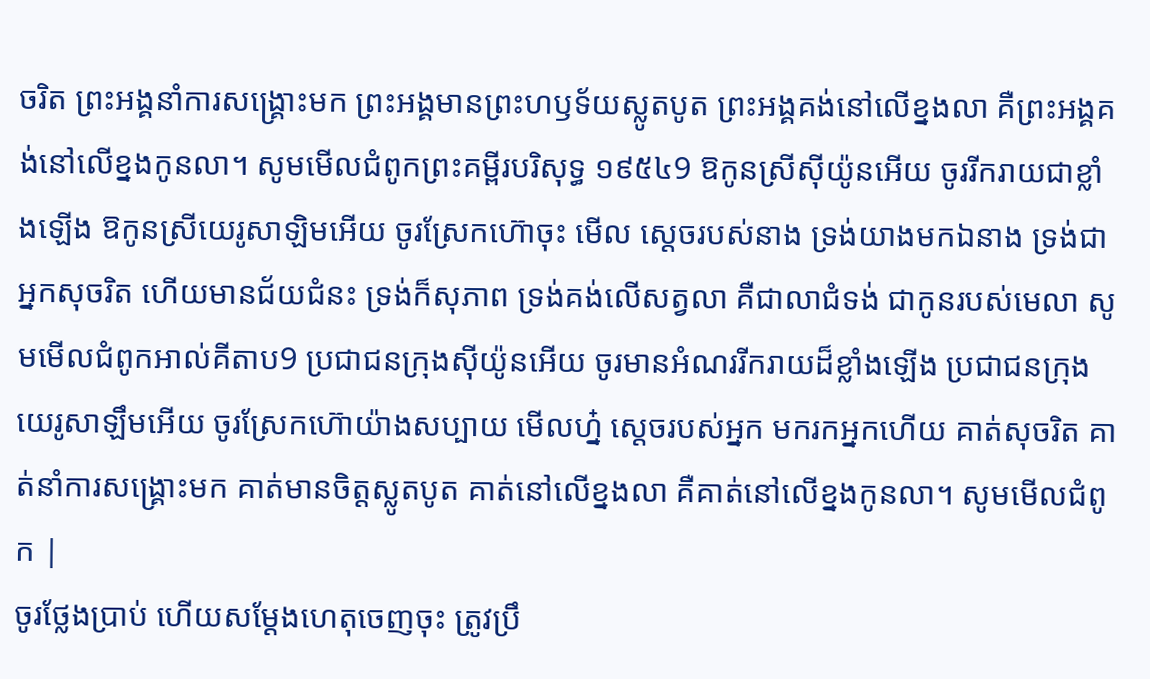ចរិត ព្រះអង្គនាំការសង្គ្រោះមក ព្រះអង្គមានព្រះហឫទ័យស្លូតបូត ព្រះអង្គគង់នៅលើខ្នងលា គឺព្រះអង្គគង់នៅលើខ្នងកូនលា។ សូមមើលជំពូកព្រះគម្ពីរបរិសុទ្ធ ១៩៥៤9 ឱកូនស្រីស៊ីយ៉ូនអើយ ចូររីករាយជាខ្លាំងឡើង ឱកូនស្រីយេរូសាឡិមអើយ ចូរស្រែកហ៊ោចុះ មើល ស្តេចរបស់នាង ទ្រង់យាងមកឯនាង ទ្រង់ជាអ្នកសុចរិត ហើយមានជ័យជំនះ ទ្រង់ក៏សុភាព ទ្រង់គង់លើសត្វលា គឺជាលាជំទង់ ជាកូនរបស់មេលា សូមមើលជំពូកអាល់គីតាប9 ប្រជាជនក្រុងស៊ីយ៉ូនអើយ ចូរមានអំណររីករាយដ៏ខ្លាំងឡើង ប្រជាជនក្រុងយេរូសាឡឹមអើយ ចូរស្រែកហ៊ោយ៉ាងសប្បាយ មើលហ្ន៎ ស្តេចរបស់អ្នក មករកអ្នកហើយ គាត់សុចរិត គាត់នាំការសង្គ្រោះមក គាត់មានចិត្តស្លូតបូត គាត់នៅលើខ្នងលា គឺគាត់នៅលើខ្នងកូនលា។ សូមមើលជំពូក |
ចូរថ្លែងប្រាប់ ហើយសម្ដែងហេតុចេញចុះ ត្រូវប្រឹ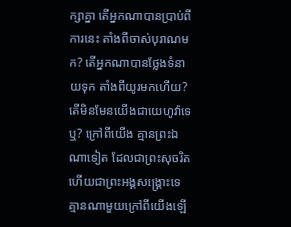ក្សាគ្នា តើអ្នកណាបានប្រាប់ពីការនេះ តាំងពីចាស់បុរាណមក? តើអ្នកណាបានថ្លែងទំនាយទុក តាំងពីយូរមកហើយ? តើមិនមែនយើងជាយេហូវ៉ាទេឬ? ក្រៅពីយើង គ្មានព្រះឯណាទៀត ដែលជាព្រះសុចរិត ហើយជាព្រះអង្គសង្គ្រោះទេ គ្មានណាមួយក្រៅពីយើងឡើ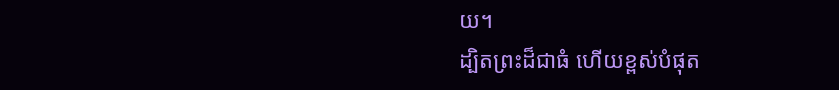យ។
ដ្បិតព្រះដ៏ជាធំ ហើយខ្ពស់បំផុត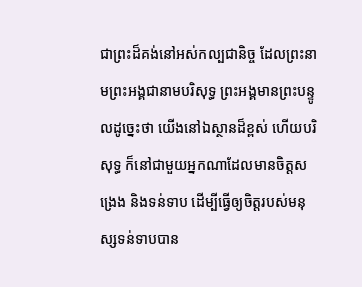ជាព្រះដ៏គង់នៅអស់កល្បជានិច្ច ដែលព្រះនាមព្រះអង្គជានាមបរិសុទ្ធ ព្រះអង្គមានព្រះបន្ទូលដូច្នេះថា យើងនៅឯស្ថានដ៏ខ្ពស់ ហើយបរិសុទ្ធ ក៏នៅជាមួយអ្នកណាដែលមានចិត្តសង្រេង និងទន់ទាប ដើម្បីធ្វើឲ្យចិត្តរបស់មនុស្សទន់ទាបបាន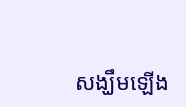សង្ឃឹមឡើង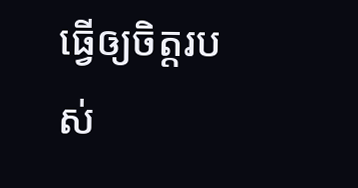ធ្វើឲ្យចិត្តរបស់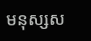មនុស្សស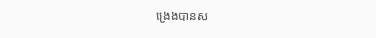ង្រេងបានស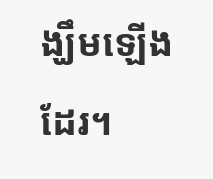ង្ឃឹមឡើងដែរ។